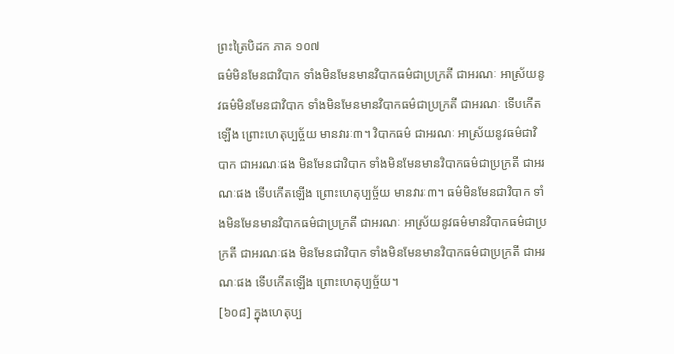ព្រះត្រៃបិដក ភាគ ១០៧
ធម៌មិនមែនជាវិបាក ទាំងមិនមែនមានវិបាកធម៌ជាប្រក្រតី ជាអរណៈ អាស្រ័យនូវធម៌មិនមែនជាវិបាក ទាំងមិនមែនមានវិបាកធម៌ជាប្រក្រតី ជាអរណៈ ទើបកើតឡើង ព្រោះហេតុប្បច្ច័យ មានវារៈ៣។ វិបាកធម៌ ជាអរណៈ អាស្រ័យនូវធម៌ជាវិបាក ជាអរណៈផង មិនមែនជាវិបាក ទាំងមិនមែនមានវិបាកធម៌ជាប្រក្រតី ជាអរណៈផង ទើបកើតឡើង ព្រោះហេតុប្បច្ច័យ មានវារៈ៣។ ធម៌មិនមែនជាវិបាក ទាំងមិនមែនមានវិបាកធម៌ជាប្រក្រតី ជាអរណៈ អាស្រ័យនូវធម៌មានវិបាកធម៌ជាប្រក្រតី ជាអរណៈផង មិនមែនជាវិបាក ទាំងមិនមែនមានវិបាកធម៌ជាប្រក្រតី ជាអរណៈផង ទើបកើតឡើង ព្រោះហេតុប្បច្ច័យ។
[៦០៨] ក្នុងហេតុប្ប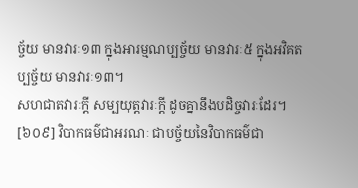ច្ច័យ មានវារៈ១៣ ក្នុងអារម្មណប្បច្ច័យ មានវារៈ៥ ក្នុងអវិគតប្បច្ច័យ មានវារៈ១៣។
សហជាតវារៈក្តី សម្បយុត្តវារៈក្តី ដូចគ្នានឹងបដិច្ចវារៈដែរ។
[៦០៩] វិបាកធម៌ជាអរណៈ ជាបច្ច័យនៃវិបាកធម៌ជា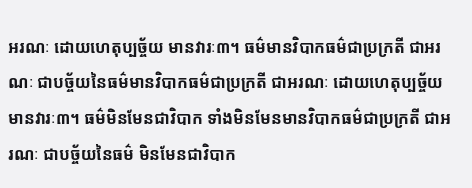អរណៈ ដោយហេតុប្បច្ច័យ មានវារៈ៣។ ធម៌មានវិបាកធម៌ជាប្រក្រតី ជាអរណៈ ជាបច្ច័យនៃធម៌មានវិបាកធម៌ជាប្រក្រតី ជាអរណៈ ដោយហេតុប្បច្ច័យ មានវារៈ៣។ ធម៌មិនមែនជាវិបាក ទាំងមិនមែនមានវិបាកធម៌ជាប្រក្រតី ជាអរណៈ ជាបច្ច័យនៃធម៌ មិនមែនជាវិបាក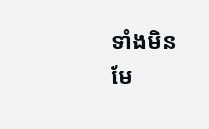ទាំងមិនមែ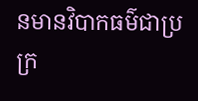នមានវិបាកធម៌ជាប្រក្រ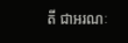តី ជាអរណៈ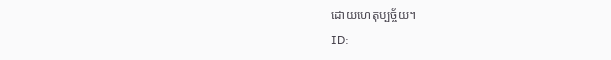ដោយហេតុប្បច្ច័យ។
ID: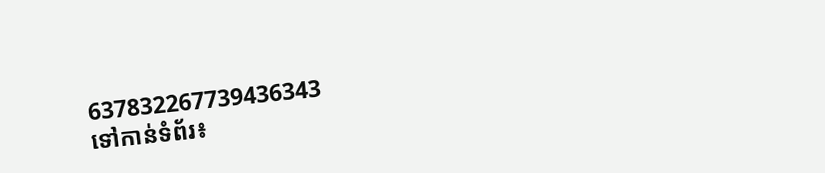637832267739436343
ទៅកាន់ទំព័រ៖